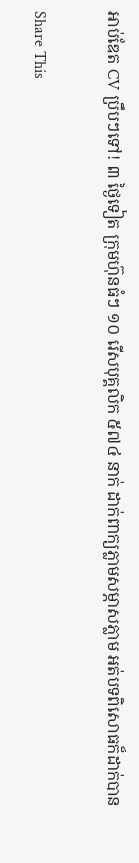អាប់ឌែត CV ប្រឹបៗទៅ! ៣ ថ្ងៃទៀត ក្រុមហ៊ុនធំៗ ១០ រើសបុគ្គលិក ៥៧៤ នាក់ ដាក់ពាក្យភ្លាមសម្ភាសភ្លាម អត់បទពិសោធក៏ដាក់បាន

Share This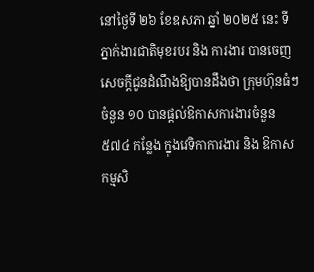នៅថ្ងៃទី ២៦ ខែឧសភា ឆ្នាំ ២០២៥ នេះ ទីភ្នាក់ងារជាតិមុខរបរ និង ការងារ បានចេញសេចក្ដីជូនដំណឹងឱ្យបានដឹងថា ក្រុមហ៊ុនធំៗចំនួន ១០ បានផ្ដល់ឱកាសការងារចំនួន ៥៧៤ កន្លែង ក្នុងវេទិកាការងារ និង ឱកាសកម្មសិ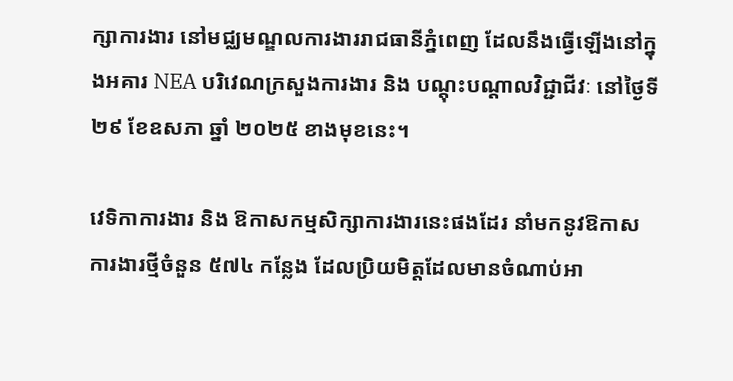ក្សាការងារ នៅមជ្ឈមណ្ឌលការងាររាជធានីភ្នំពេញ ដែលនឹងធ្វើឡើងនៅក្នុងអគារ NEA បរិវេណក្រសួងការងារ និង បណ្តុះបណ្តាលវិជ្ជាជីវៈ នៅថ្ងៃទី ២៩ ខែឧសភា ឆ្នាំ ២០២៥ ខាងមុខនេះ។

វេទិកាការងារ និង ឱកាសកម្មសិក្សាការងារនេះផងដែរ នាំមកនូវឱកាសការងារថ្មីចំនួន ៥៧៤ កន្លែង ដែលប្រិយមិត្តដែលមានចំណាប់អា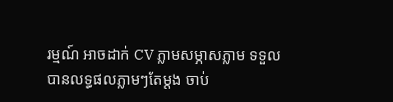រម្មណ៍ អាចដាក់ CV ភ្លាមសម្ភាសភ្លាម ទទួលបានលទ្ធផលភ្លាមៗតែម្ដង ចាប់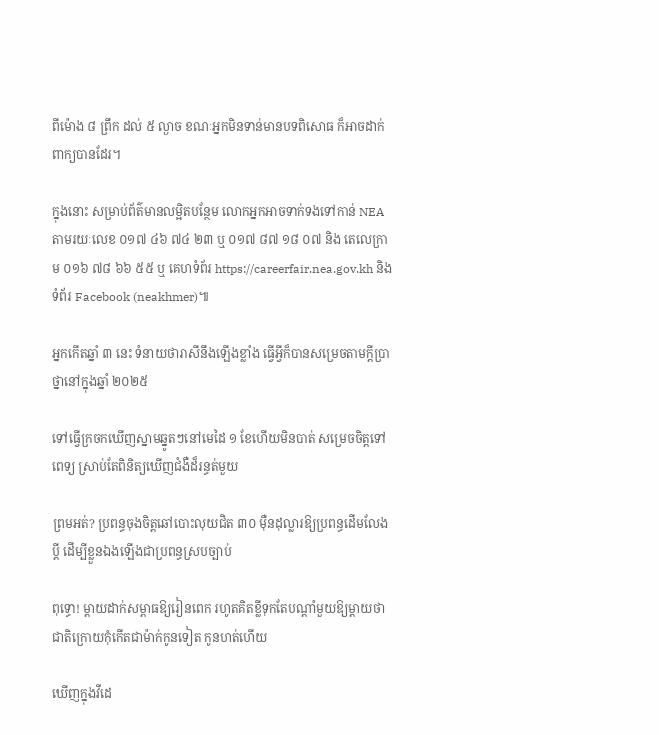ពីម៉ោង ៨ ព្រឹក ដល់ ៥ ល្ងាច ខណៈអ្នកមិនទាន់មានបទពិសោធ ក៏អាចដាក់ពាក្យបានដែរ។

ក្នុងនោះ សម្រាប់ព័ត៌មានលម្អិតបន្ថែម លោកអ្នកអាចទាក់ទងទៅកាន់ NEA តាមរយៈលេខ ០១៧ ៤៦ ៧៤ ២៣ ឬ ០១៧ ៨៧ ១៨ ០៧ និង តេលេក្រាម ០១៦ ៧៨ ៦៦ ៥៥ ឬ គេហទំព័រ https://careerfair.nea.gov.kh និង ទំព័រ Facebook (neakhmer)៕

អ្នកកើតឆ្នាំ ៣ នេះ ទំនាយថារាសីនឹងឡើងខ្លាំង ធ្វើអ្វីក៏បានសម្រេចតាមក្ដីប្រាថ្នានៅក្នុងឆ្នាំ ២០២៥

ទៅធ្វើក្រចកឃើញស្នាមឆ្នូតៗនៅមេដៃ ១ ខែហើយមិនបាត់ សម្រេចចិត្តទៅពេទ្យ ស្រាប់តែពិនិត្យឃើញជំងឺដ៏រន្ធត់មួយ

ព្រមអត់? ប្រពន្ធចុងចិត្តឆៅបោះលុយជិត ៣០ ម៉ឺនដុល្លារឱ្យប្រពន្ធដើមលែងប្តី ដើម្បីខ្លួនឯងឡើងជាប្រពន្ធស្របច្បាប់

ពុទ្ធោ! ម្ដាយដាក់សម្ពាធឱ្យរៀនពេក រហូតគិតខ្លីទុកតែបណ្ដាំមួយឱ្យម្តាយថា ជាតិក្រោយកុំកើតជាម៉ាក់កូនទៀត កូនហត់ហើយ

ឃើញក្នុងវីដេ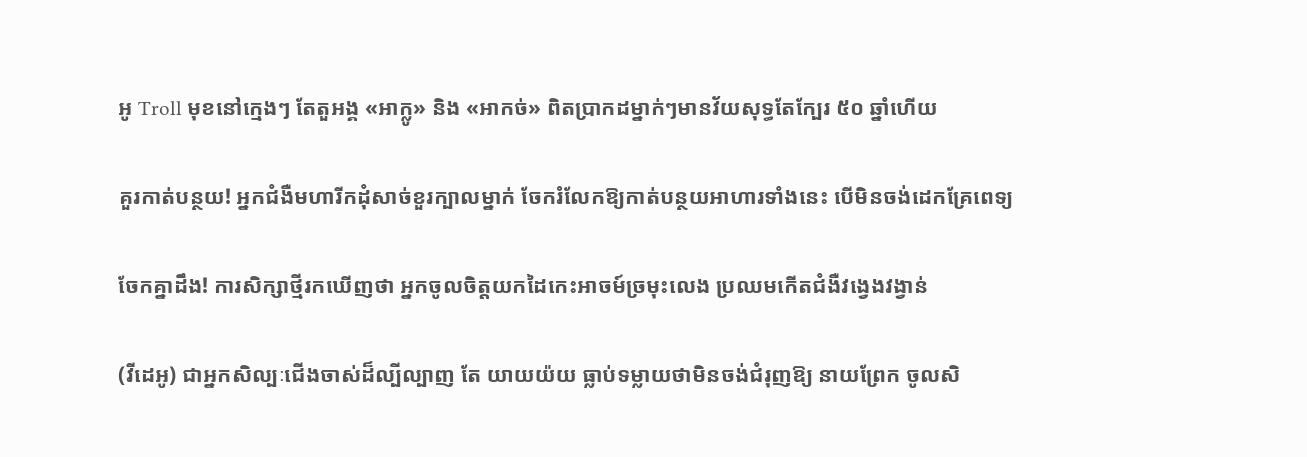អូ Troll មុខនៅក្មេងៗ តែតួអង្គ «អាក្លូ» និង «អាកច់» ពិតប្រាកដម្នាក់ៗមានវ័យសុទ្ធតែក្បែរ ៥០ ឆ្នាំហើយ

គួរកាត់បន្ថយ! អ្នកជំងឺមហារីកដុំសាច់ខួរក្បាលម្នាក់ ចែករំលែកឱ្យកាត់បន្ថយអាហារទាំងនេះ បើមិនចង់ដេកគ្រែពេទ្យ

ចែកគ្នាដឹង! ការសិក្សាថ្មីរកឃើញថា អ្នកចូលចិត្តយកដៃកេះអាចម៍ច្រមុះលេង ប្រឈមកើតជំងឺវង្វេងវង្វាន់

(វីដេអូ) ជាអ្នកសិល្បៈជើងចាស់ដ៏ល្បីល្បាញ តែ យាយយ៉យ ធ្លាប់ទម្លាយថាមិនចង់ជំរុញឱ្យ នាយព្រែក ចូលសិ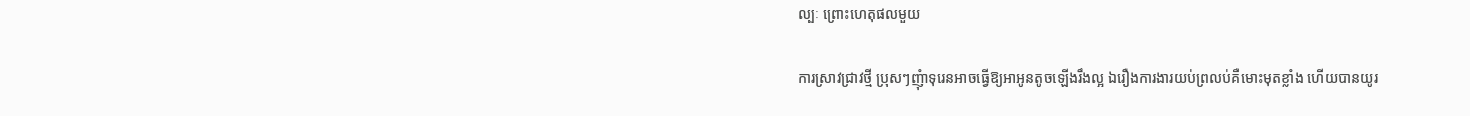ល្បៈ ព្រោះហេតុផលមួយ

ការស្រាវជ្រាវថ្មី ប្រុសៗញុំាទុរេនអាចធ្វើឱ្យអាអូនតូចឡើងរឹងល្អ ឯរឿងការងារយប់ព្រលប់គឺមោះមុតខ្លាំង ហើយបានយូរ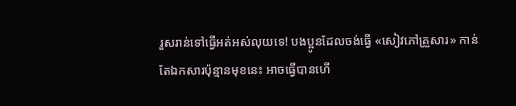រួសរាន់ទៅធ្វើអត់អស់លុយទេ! បងប្អូនដែលចង់ធ្វើ «សៀវភៅគ្រួសារ» កាន់តែឯកសារប៉ុន្មានមុខនេះ អាចធ្វើបានហើ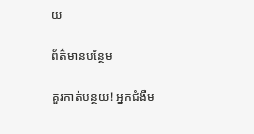យ

ព័ត៌មានបន្ថែម

គួរកាត់បន្ថយ! អ្នកជំងឺម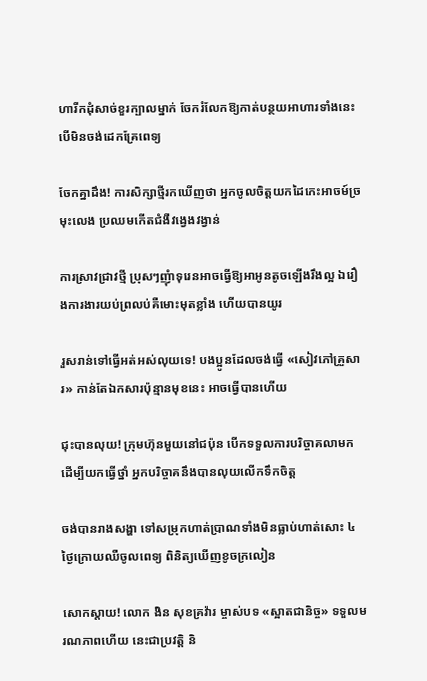ហារីកដុំសាច់ខួរក្បាលម្នាក់ ចែករំលែកឱ្យកាត់បន្ថយអាហារទាំងនេះ បើមិនចង់ដេកគ្រែពេទ្យ

ចែកគ្នាដឹង! ការសិក្សាថ្មីរកឃើញថា អ្នកចូលចិត្តយកដៃកេះអាចម៍ច្រមុះលេង ប្រឈមកើតជំងឺវង្វេងវង្វាន់

ការស្រាវជ្រាវថ្មី ប្រុសៗញុំាទុរេនអាចធ្វើឱ្យអាអូនតូចឡើងរឹងល្អ ឯរឿងការងារយប់ព្រលប់គឺមោះមុតខ្លាំង ហើយបានយូរ

រួសរាន់ទៅធ្វើអត់អស់លុយទេ! បងប្អូនដែលចង់ធ្វើ «សៀវភៅគ្រួសារ» កាន់តែឯកសារប៉ុន្មានមុខនេះ អាចធ្វើបានហើយ

ជុះបានលុយ! ក្រុមហ៊ុនមួយនៅជប៉ុន បើកទទួលការបរិច្ចាគលាមកដើម្បីយកធ្វើថ្នាំ អ្នកបរិច្ចាគនឹងបានលុយលើកទឹកចិត្ត

ចង់បានរាងសង្ហា ទៅសម្រុកហាត់ប្រាណទាំងមិនធ្លាប់ហាត់សោះ ៤ ថ្ងៃក្រោយឈឺចូលពេទ្យ ពិនិត្យឃើញខូចក្រលៀន

សោកស្តាយ! លោក ងិន សុខគ្រវ៉ារ ម្ចាស់បទ «ស្អាតជានិច្ច» ទទួលមរណភាពហើយ នេះជាប្រវត្តិ និ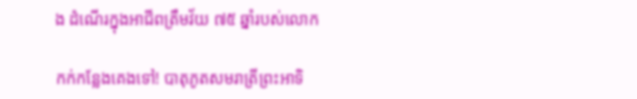ង ដំណើរក្នុងអាជីពត្រឹមវ័យ ៧៥ ឆ្នាំរបស់លោក

កក់កន្លែងគេងទៅ! បាតុភូតសមរាត្រីព្រះអាទិ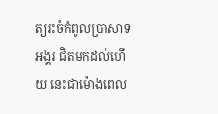ត្យរះចំកំពូលប្រាសាទអង្គរ ជិតមកដល់ហើយ នេះជាម៉ោងពេល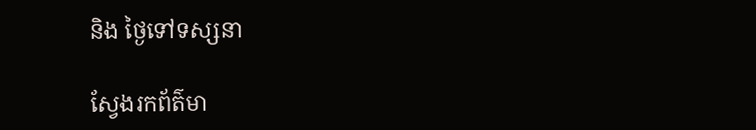និង ថ្ងៃទៅទស្សនា

ស្វែងរកព័ត៌មា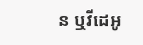ន ឬវីដេអូ